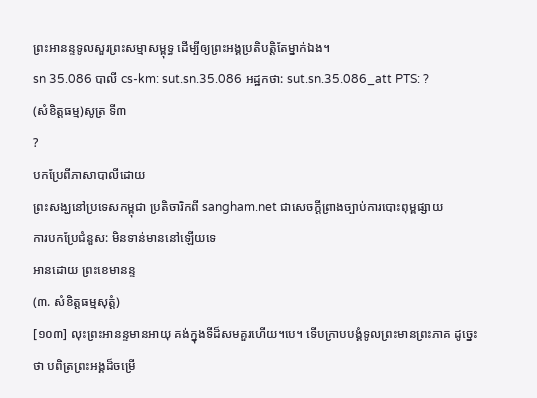ព្រះអានន្ទទូលសួរព្រះសម្មាសម្ពុទ្ធ ដើម្បីឲ្យព្រះអង្គប្រតិបត្តិតែម្នាក់ឯង។
sn 35.086 បាលី cs-km: sut.sn.35.086 អដ្ឋកថា: sut.sn.35.086_att PTS: ?
(សំខិត្តធម្ម)សូត្រ ទី៣
?
បកប្រែពីភាសាបាលីដោយ
ព្រះសង្ឃនៅប្រទេសកម្ពុជា ប្រតិចារិកពី sangham.net ជាសេចក្តីព្រាងច្បាប់ការបោះពុម្ពផ្សាយ
ការបកប្រែជំនួស: មិនទាន់មាននៅឡើយទេ
អានដោយ ព្រះខេមានន្ទ
(៣. សំខិត្តធម្មសុត្តំ)
[១០៣] លុះព្រះអានន្ទមានអាយុ គង់ក្នុងទីដ៏សមគួរហើយ។បេ។ ទើបក្រាបបង្គំទូលព្រះមានព្រះភាគ ដូច្នេះថា បពិត្រព្រះអង្គដ៏ចម្រើ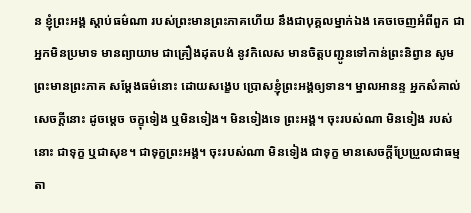ន ខ្ញុំព្រះអង្គ ស្តាប់ធម៌ណា របស់ព្រះមានព្រះភាគហើយ នឹងជាបុគ្គលម្នាក់ឯង គេចចេញអំពីពួក ជាអ្នកមិនប្រមាទ មានព្យាយាម ជាគ្រឿងដុតបង់ នូវកិលេស មានចិត្តបញ្ជូនទៅកាន់ព្រះនិព្វាន សូមព្រះមានព្រះភាគ សម្តែងធម៌នោះ ដោយសង្ខេប ប្រោសខ្ញុំព្រះអង្គឲ្យទាន។ ម្នាលអានន្ទ អ្នកសំគាល់សេចក្តីនោះ ដូចម្តេច ចក្ខុទៀង ឬមិនទៀង។ មិនទៀងទេ ព្រះអង្គ។ ចុះរបស់ណា មិនទៀង របស់នោះ ជាទុក្ខ ឬជាសុខ។ ជាទុក្ខព្រះអង្គ។ ចុះរបស់ណា មិនទៀង ជាទុក្ខ មានសេចក្តីប្រែប្រួលជាធម្មតា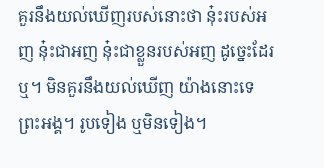គួរនឹងយល់ឃើញរបស់នោះថា នុ៎ះរបស់អញ នុ៎ះជាអញ នុ៎ះជាខ្លួនរបស់អញ ដូច្នេះដែរឬ។ មិនគួរនឹងយល់ឃើញ យ៉ាងនោះទេ ព្រះអង្គ។ រូបទៀង ឬមិនទៀង។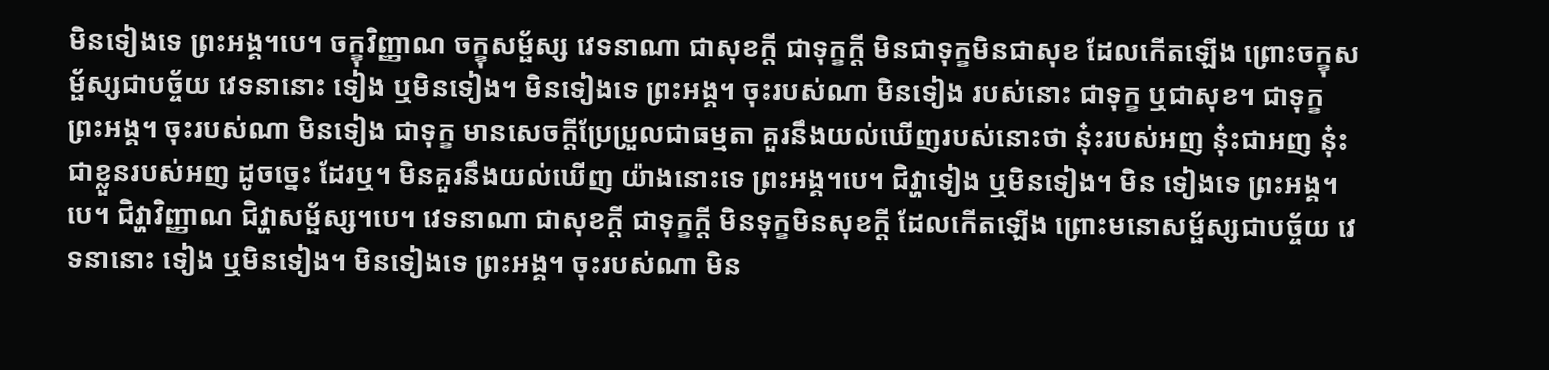មិនទៀងទេ ព្រះអង្គ។បេ។ ចក្ខុវិញ្ញាណ ចក្ខុសម្ផ័ស្ស វេទនាណា ជាសុខក្តី ជាទុក្ខក្តី មិនជាទុក្ខមិនជាសុខ ដែលកើតឡើង ព្រោះចក្ខុសម្ផ័ស្សជាបច្ច័យ វេទនានោះ ទៀង ឬមិនទៀង។ មិនទៀងទេ ព្រះអង្គ។ ចុះរបស់ណា មិនទៀង របស់នោះ ជាទុក្ខ ឬជាសុខ។ ជាទុក្ខ ព្រះអង្គ។ ចុះរបស់ណា មិនទៀង ជាទុក្ខ មានសេចក្តីប្រែប្រួលជាធម្មតា គួរនឹងយល់ឃើញរបស់នោះថា នុ៎ះរបស់អញ នុ៎ះជាអញ នុ៎ះជាខ្លួនរបស់អញ ដូចច្នេះ ដែរឬ។ មិនគួរនឹងយល់ឃើញ យ៉ាងនោះទេ ព្រះអង្គ។បេ។ ជិវ្ហាទៀង ឬមិនទៀង។ មិន ទៀងទេ ព្រះអង្គ។បេ។ ជិវ្ហាវិញ្ញាណ ជិវ្ហាសម្ផ័ស្ស។បេ។ វេទនាណា ជាសុខក្តី ជាទុក្ខក្តី មិនទុក្ខមិនសុខក្តី ដែលកើតឡើង ព្រោះមនោសម្ផ័ស្សជាបច្ច័យ វេទនានោះ ទៀង ឬមិនទៀង។ មិនទៀងទេ ព្រះអង្គ។ ចុះរបស់ណា មិន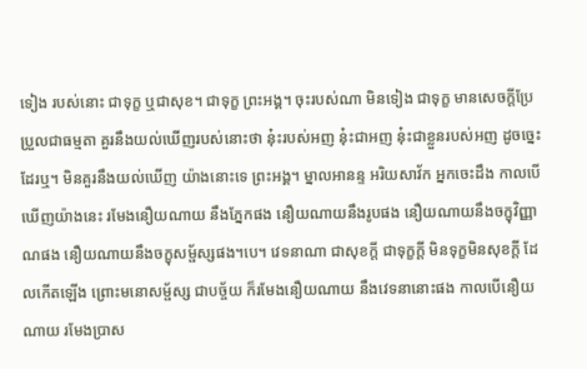ទៀង របស់នោះ ជាទុក្ខ ឬជាសុខ។ ជាទុក្ខ ព្រះអង្គ។ ចុះរបស់ណា មិនទៀង ជាទុក្ខ មានសេចក្តីប្រែប្រួលជាធម្មតា គួរនឹងយល់ឃើញរបស់នោះថា នុ៎ះរបស់អញ នុ៎ះជាអញ នុ៎ះជាខ្លួនរបស់អញ ដូចច្នេះដែរឬ។ មិនគួរនឹងយល់ឃើញ យ៉ាងនោះទេ ព្រះអង្គ។ ម្នាលអានន្ទ អរិយសាវ័ក អ្នកចេះដឹង កាលបើឃើញយ៉ាងនេះ រមែងនឿយណាយ នឹងភ្នែកផង នឿយណាយនឹងរូបផង នឿយណាយនឹងចក្ខុវិញ្ញាណផង នឿយណាយនឹងចក្ខុសម្ផ័ស្សផង។បេ។ វេទនាណា ជាសុខក្តី ជាទុក្ខក្តី មិនទុក្ខមិនសុខក្តី ដែលកើតឡើង ព្រោះមនោសម្ផ័ស្ស ជាបច្ច័យ ក៏រមែងនឿយណាយ នឹងវេទនានោះផង កាលបើនឿយណាយ រមែងប្រាស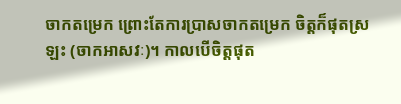ចាកតម្រេក ព្រោះតែការប្រាសចាកតម្រេក ចិត្តក៏ផុតស្រឡះ (ចាកអាសវៈ)។ កាលបើចិត្តផុត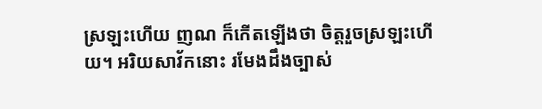ស្រឡះហើយ ញណ ក៏កើតឡើងថា ចិត្តរួចស្រឡះហើយ។ អរិយសាវ័កនោះ រមែងដឹងច្បាស់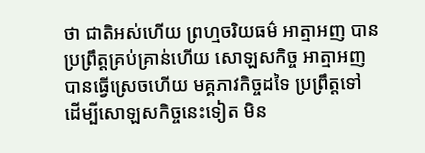ថា ជាតិអស់ហើយ ព្រហ្មចរិយធម៌ អាត្មាអញ បានប្រព្រឹត្តគ្រប់គ្រាន់ហើយ សោឡសកិច្ច អាត្មាអញ បានធ្វើស្រេចហើយ មគ្គភាវកិច្ចដទៃ ប្រព្រឹត្តទៅ ដើម្បីសោឡសកិច្ចនេះទៀត មិន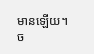មានឡើយ។
ច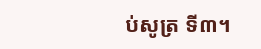ប់សូត្រ ទី៣។